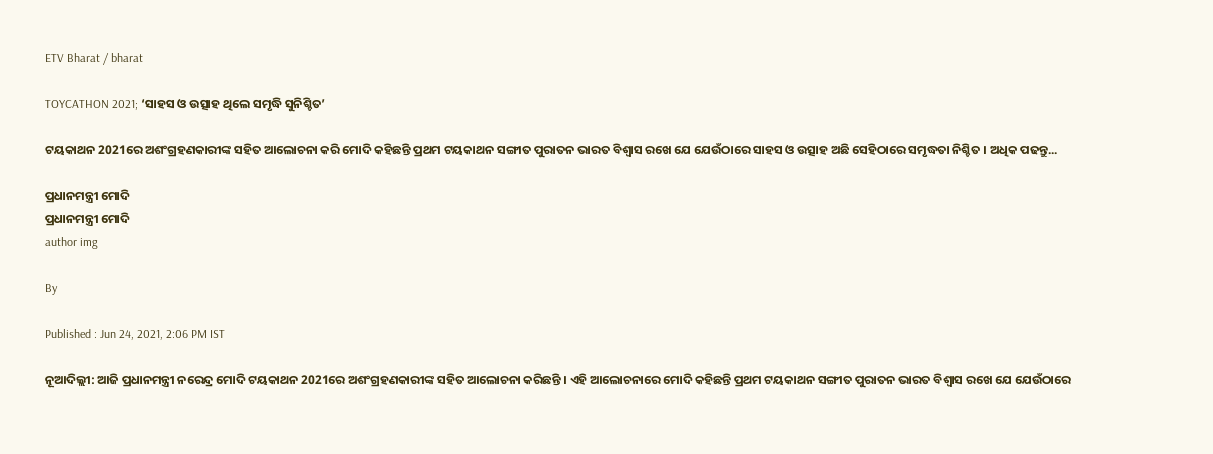ETV Bharat / bharat

TOYCATHON 2021; ‘ସାହସ ଓ ଉତ୍ସାହ ଥିଲେ ସମୃଦ୍ଧି ସୁନିଶ୍ଚିତ’

ଟୟକାଥନ 2021ରେ ଅଶଂଗ୍ରହଣକାରୀଙ୍କ ସହିତ ଆଲୋଚନା କରି ମୋଦି କହିଛନ୍ତି ପ୍ରଥମ ଟୟକାଥନ ସଙ୍ଗୀତ ପୁରାତନ ଭାରତ ବିଶ୍ବାସ ରଖେ ଯେ ଯେଉଁଠାରେ ସାହସ ଓ ଉତ୍ସାହ ଅଛି ସେହିଠାରେ ସମୃଦ୍ଧତା ନିଶ୍ଚିତ । ଅଧିକ ପଢନ୍ତୁ...

ପ୍ରଧାନମନ୍ତ୍ରୀ ମୋଦି
ପ୍ରଧାନମନ୍ତ୍ରୀ ମୋଦି
author img

By

Published : Jun 24, 2021, 2:06 PM IST

ନୂଆଦିଲ୍ଲୀ: ଆଜି ପ୍ରଧାନମନ୍ତ୍ରୀ ନରେନ୍ଦ୍ର ମୋଦି ଟୟକାଥନ 2021ରେ ଅଶଂଗ୍ରହଣକାରୀଙ୍କ ସହିତ ଆଲୋଚନା କରିଛନ୍ତି । ଏହି ଆଲୋଚନାରେ ମୋଦି କହିଛନ୍ତି ପ୍ରଥମ ଟୟକାଥନ ସଙ୍ଗୀତ ପୁରାତନ ଭାରତ ବିଶ୍ବାସ ରଖେ ଯେ ଯେଉଁଠାରେ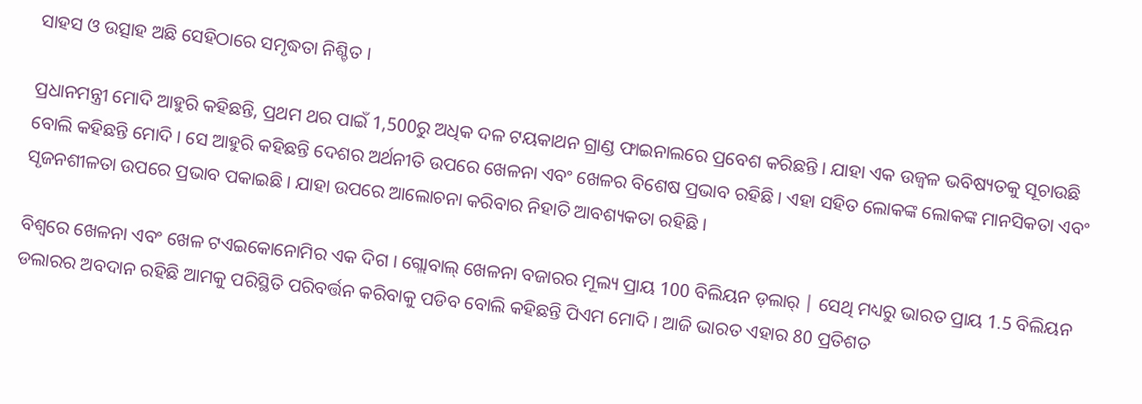ସାହସ ଓ ଉତ୍ସାହ ଅଛି ସେହିଠାରେ ସମୃଦ୍ଧତା ନିଶ୍ଚିତ ।

ପ୍ରଧାନମନ୍ତ୍ରୀ ମୋଦି ଆହୁରି କହିଛନ୍ତି, ପ୍ରଥମ ଥର ପାଇଁ 1,500ରୁ ଅଧିକ ଦଳ ଟୟକାଥନ ଗ୍ରାଣ୍ଡ ଫାଇନାଲରେ ପ୍ରବେଶ କରିଛନ୍ତି । ଯାହା ଏକ ଉଜ୍ବଳ ଭବିଷ୍ୟତକୁ ସୂଚାଉଛି ବୋଲି କହିଛନ୍ତି ମୋଦି । ସେ ଆହୁରି କହିଛନ୍ତି ଦେଶର ଅର୍ଥନୀତି ଉପରେ ଖେଳନା ଏବଂ ଖେଳର ବିଶେଷ ପ୍ରଭାବ ରହିଛି । ଏହା ସହିତ ଲୋକଙ୍କ ଲୋକଙ୍କ ମାନସିକତା ଏବଂ ସୃଜନଶୀଳତା ଉପରେ ପ୍ରଭାବ ପକାଇଛି । ଯାହା ଉପରେ ଆଲୋଚନା କରିବାର ନିହାତି ଆବଶ୍ୟକତା ରହିଛି ।

ବିଶ୍ବରେ ଖେଳନା ଏବଂ ଖେଳ ଟଏଇକୋନୋମିର ଏକ ଦିଗ । ଗ୍ଲୋବାଲ୍ ଖେଳନା ବଜାରର ମୂଲ୍ୟ ପ୍ରାୟ 100 ବିଲିୟନ ଡ଼ଲାର୍ | ସେଥି ମଧ୍ୟରୁ ଭାରତ ପ୍ରାୟ 1.5 ବିଲିୟନ ଡଲାରର ଅବଦାନ ରହିଛି ଆମକୁ ପରିସ୍ଥିତି ପରିବର୍ତ୍ତନ କରିବାକୁ ପଡିବ ବୋଲି କହିଛନ୍ତି ପିଏମ ମୋଦି । ଆଜି ଭାରତ ଏହାର 80 ପ୍ରତିଶତ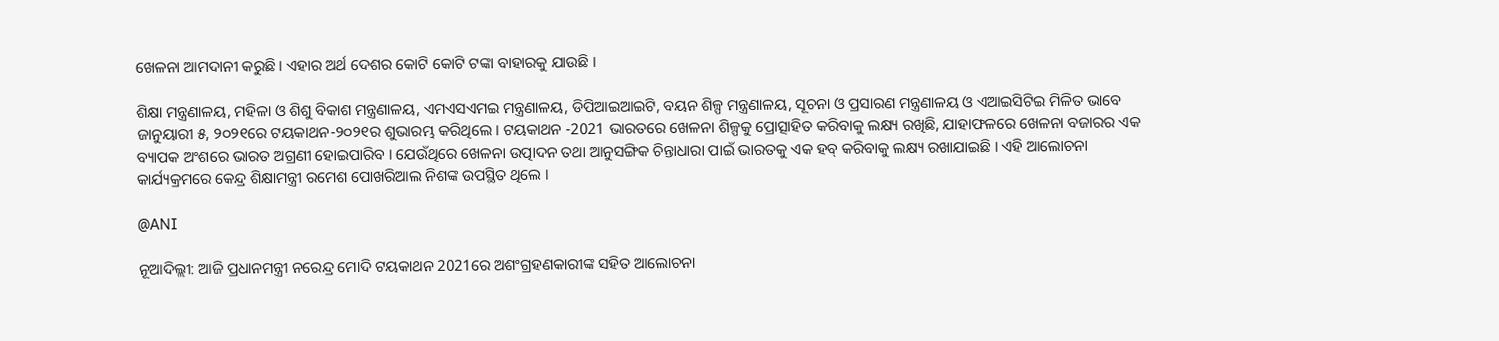ଖେଳନା ଆମଦାନୀ କରୁଛି । ଏହାର ଅର୍ଥ ଦେଶର କୋଟି କୋଟି ଟଙ୍କା ବାହାରକୁ ଯାଉଛି ।

ଶିକ୍ଷା ମନ୍ତ୍ରଣାଳୟ, ମହିଳା ଓ ଶିଶୁ ବିକାଶ ମନ୍ତ୍ରଣାଳୟ, ଏମଏସଏମଇ ମନ୍ତ୍ରଣାଳୟ, ଡିପିଆଇଆଇଟି, ବୟନ ଶିଳ୍ପ ମନ୍ତ୍ରଣାଳୟ, ସୂଚନା ଓ ପ୍ରସାରଣ ମନ୍ତ୍ରଣାଳୟ ଓ ଏଆଇସିଟିଇ ମିଳିତ ଭାବେ ଜାନୁୟାରୀ ୫, ୨୦୨୧ରେ ଟୟକାଥନ-୨୦୨୧ର ଶୁଭାରମ୍ଭ କରିଥିଲେ । ଟୟକାଥନ -2021 ଭାରତରେ ଖେଳନା ଶିଳ୍ପକୁ ପ୍ରୋତ୍ସାହିତ କରିବାକୁ ଲକ୍ଷ୍ୟ ରଖିଛି, ଯାହାଫଳରେ ଖେଳନା ବଜାରର ଏକ ବ୍ୟାପକ ଅଂଶରେ ଭାରତ ଅଗ୍ରଣୀ ହୋଇପାରିବ । ଯେଉଁଥିରେ ଖେଳନା ଉତ୍ପାଦନ ତଥା ଆନୁସଙ୍ଗିକ ଚିନ୍ତାଧାରା ପାଇଁ ଭାରତକୁ ଏକ ହବ୍ କରିବାକୁ ଲକ୍ଷ୍ୟ ରଖାଯାଇଛି । ଏହି ଆଲୋଚନା କାର୍ଯ୍ୟକ୍ରମରେ କେନ୍ଦ୍ର ଶିକ୍ଷାମନ୍ତ୍ରୀ ରମେଶ ପୋଖରିଆଲ ନିଶଙ୍କ ଉପସ୍ଥିତ ଥିଲେ ।

@ANI

ନୂଆଦିଲ୍ଲୀ: ଆଜି ପ୍ରଧାନମନ୍ତ୍ରୀ ନରେନ୍ଦ୍ର ମୋଦି ଟୟକାଥନ 2021ରେ ଅଶଂଗ୍ରହଣକାରୀଙ୍କ ସହିତ ଆଲୋଚନା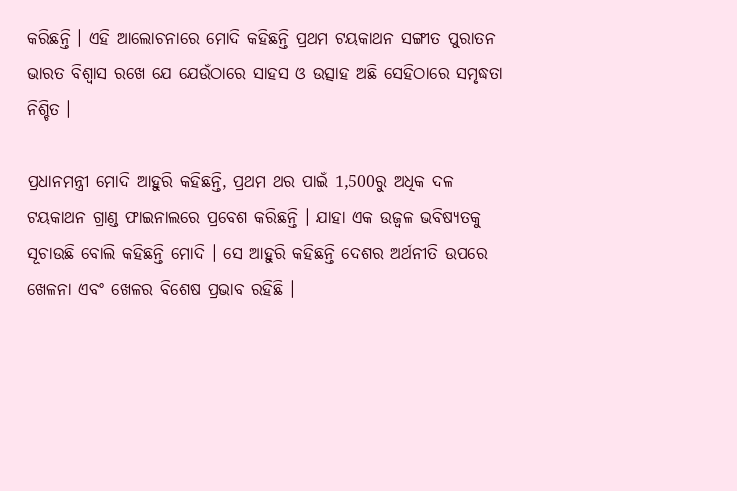କରିଛନ୍ତି । ଏହି ଆଲୋଚନାରେ ମୋଦି କହିଛନ୍ତି ପ୍ରଥମ ଟୟକାଥନ ସଙ୍ଗୀତ ପୁରାତନ ଭାରତ ବିଶ୍ବାସ ରଖେ ଯେ ଯେଉଁଠାରେ ସାହସ ଓ ଉତ୍ସାହ ଅଛି ସେହିଠାରେ ସମୃଦ୍ଧତା ନିଶ୍ଚିତ ।

ପ୍ରଧାନମନ୍ତ୍ରୀ ମୋଦି ଆହୁରି କହିଛନ୍ତି, ପ୍ରଥମ ଥର ପାଇଁ 1,500ରୁ ଅଧିକ ଦଳ ଟୟକାଥନ ଗ୍ରାଣ୍ଡ ଫାଇନାଲରେ ପ୍ରବେଶ କରିଛନ୍ତି । ଯାହା ଏକ ଉଜ୍ବଳ ଭବିଷ୍ୟତକୁ ସୂଚାଉଛି ବୋଲି କହିଛନ୍ତି ମୋଦି । ସେ ଆହୁରି କହିଛନ୍ତି ଦେଶର ଅର୍ଥନୀତି ଉପରେ ଖେଳନା ଏବଂ ଖେଳର ବିଶେଷ ପ୍ରଭାବ ରହିଛି ।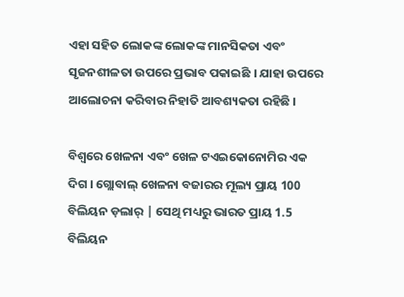ଏହା ସହିତ ଲୋକଙ୍କ ଲୋକଙ୍କ ମାନସିକତା ଏବଂ ସୃଜନଶୀଳତା ଉପରେ ପ୍ରଭାବ ପକାଇଛି । ଯାହା ଉପରେ ଆଲୋଚନା କରିବାର ନିହାତି ଆବଶ୍ୟକତା ରହିଛି ।

ବିଶ୍ବରେ ଖେଳନା ଏବଂ ଖେଳ ଟଏଇକୋନୋମିର ଏକ ଦିଗ । ଗ୍ଲୋବାଲ୍ ଖେଳନା ବଜାରର ମୂଲ୍ୟ ପ୍ରାୟ 100 ବିଲିୟନ ଡ଼ଲାର୍ | ସେଥି ମଧ୍ୟରୁ ଭାରତ ପ୍ରାୟ 1.5 ବିଲିୟନ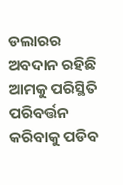ଡଲାରର ଅବଦାନ ରହିଛି ଆମକୁ ପରିସ୍ଥିତି ପରିବର୍ତ୍ତନ କରିବାକୁ ପଡିବ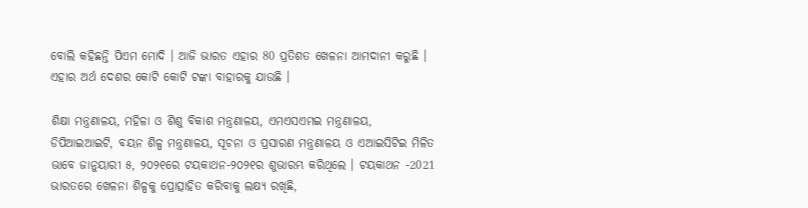ବୋଲି କହିଛନ୍ତି ପିଏମ ମୋଦି । ଆଜି ଭାରତ ଏହାର 80 ପ୍ରତିଶତ ଖେଳନା ଆମଦାନୀ କରୁଛି । ଏହାର ଅର୍ଥ ଦେଶର କୋଟି କୋଟି ଟଙ୍କା ବାହାରକୁ ଯାଉଛି ।

ଶିକ୍ଷା ମନ୍ତ୍ରଣାଳୟ, ମହିଳା ଓ ଶିଶୁ ବିକାଶ ମନ୍ତ୍ରଣାଳୟ, ଏମଏସଏମଇ ମନ୍ତ୍ରଣାଳୟ, ଡିପିଆଇଆଇଟି, ବୟନ ଶିଳ୍ପ ମନ୍ତ୍ରଣାଳୟ, ସୂଚନା ଓ ପ୍ରସାରଣ ମନ୍ତ୍ରଣାଳୟ ଓ ଏଆଇସିଟିଇ ମିଳିତ ଭାବେ ଜାନୁୟାରୀ ୫, ୨୦୨୧ରେ ଟୟକାଥନ-୨୦୨୧ର ଶୁଭାରମ୍ଭ କରିଥିଲେ । ଟୟକାଥନ -2021 ଭାରତରେ ଖେଳନା ଶିଳ୍ପକୁ ପ୍ରୋତ୍ସାହିତ କରିବାକୁ ଲକ୍ଷ୍ୟ ରଖିଛି,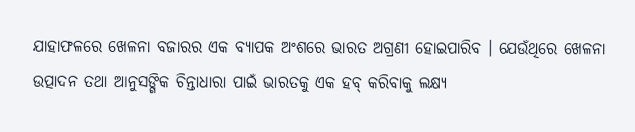ଯାହାଫଳରେ ଖେଳନା ବଜାରର ଏକ ବ୍ୟାପକ ଅଂଶରେ ଭାରତ ଅଗ୍ରଣୀ ହୋଇପାରିବ । ଯେଉଁଥିରେ ଖେଳନା ଉତ୍ପାଦନ ତଥା ଆନୁସଙ୍ଗିକ ଚିନ୍ତାଧାରା ପାଇଁ ଭାରତକୁ ଏକ ହବ୍ କରିବାକୁ ଲକ୍ଷ୍ୟ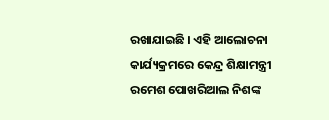ରଖାଯାଇଛି । ଏହି ଆଲୋଚନା କାର୍ଯ୍ୟକ୍ରମରେ କେନ୍ଦ୍ର ଶିକ୍ଷାମନ୍ତ୍ରୀ ରମେଶ ପୋଖରିଆଲ ନିଶଙ୍କ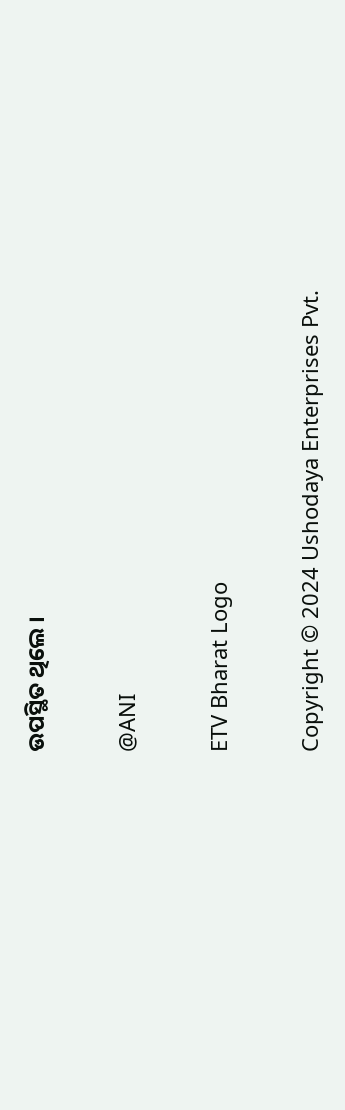ଉପସ୍ଥିତ ଥିଲେ ।

@ANI

ETV Bharat Logo

Copyright © 2024 Ushodaya Enterprises Pvt.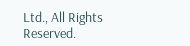Ltd., All Rights Reserved.